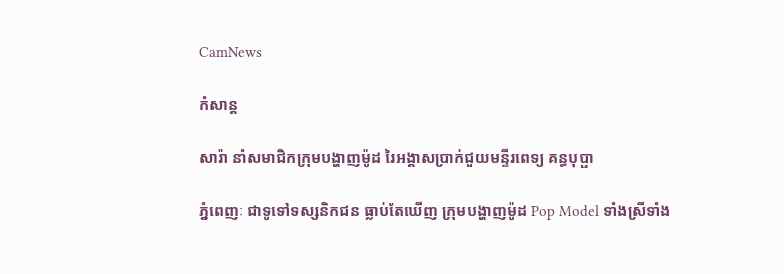CamNews

កំសាន្ត

សារ៉ា នាំសមាជិកក្រុមបង្ហាញម៉ូដ រៃអង្គាសប្រាក់ជួយមន្ទីរពេទ្យ គន្ធបុប្ផា

ភ្នំពេញៈ ជាទូទៅទស្សនិកជន ធ្លាប់តែឃើញ ក្រុមបង្ហាញម៉ូដ Pop Model ទាំងស្រីទាំង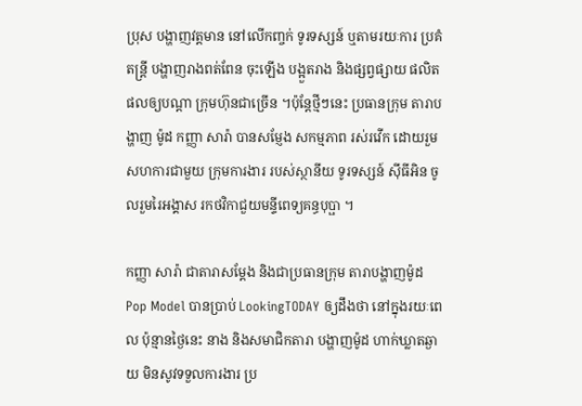ប្រុស បង្ហាញវត្តមាន នៅលើកញ្ចក់ ទូរទស្សន៍ ឬតាមរយៈការ ប្រគំតន្រ្តី បង្ហាញរាងពត់ពែន ចុះឡើង បង្អួតរាង និងផ្សព្វផ្សាយ ផលិតផលឲ្យបណ្តា ក្រុមហ៊ុនជាច្រើន ។ប៉ុន្តែថ្មីៗនេះ ប្រធានក្រុម តារាបង្ហាញ ម៉ូដ កញ្ញា សារ៉ា បានសម្ញែង សកម្មភាព រស់រវើក ដោយរួមសហការជាមួយ ក្រុមការងារ របស់ស្ថានីយ ទូរទស្សន៍ ស៊ីធីអិន ចូលរួមរៃអង្គាស រកថវិកាជួយមន្ទីពេទ្យគន្ធបុប្ផា ។

កញ្ញា សារ៉ា ជាតារាសម្តែង និងជាប្រធានក្រុម តារាបង្ហាញម៉ូដ Pop Model បានប្រាប់ LookingTODAY ឲ្យដឹងថា នៅក្នុងរយៈពេល ប៉ុន្មានថ្ងៃនេះ នាង និងសមាជិកតារា បង្ហាញម៉ូដ ហាក់ឃ្លាតឆ្ងាយ មិនសូវទទួលការងារ ប្រ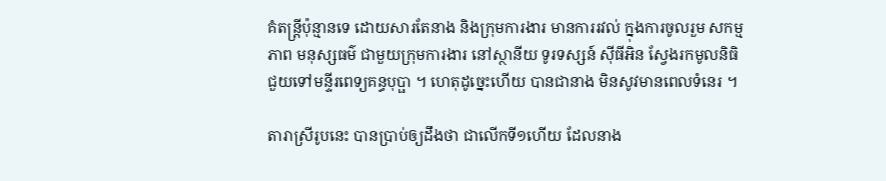គំតន្រ្តីប៉ុន្មានទេ ដោយសារតែនាង និងក្រុមការងារ មានការរវល់ ក្នុងការចូលរួម សកម្មភាព មនុស្សធម៌ ជាមួយក្រុមការងារ នៅស្ថានីយ ទូរទស្សន៍ ស៊ីធីអិន ស្វែងរកមូលនិធិ ជួយទៅមន្ទីរពេទ្យគន្ធបុប្ផា ។ ហេតុដូច្នេះហើយ បានជានាង មិនសូវមានពេលទំនេរ ។

តារាស្រីរូបនេះ បានប្រាប់ឲ្យដឹងថា ជាលើកទី១ហើយ ដែលនាង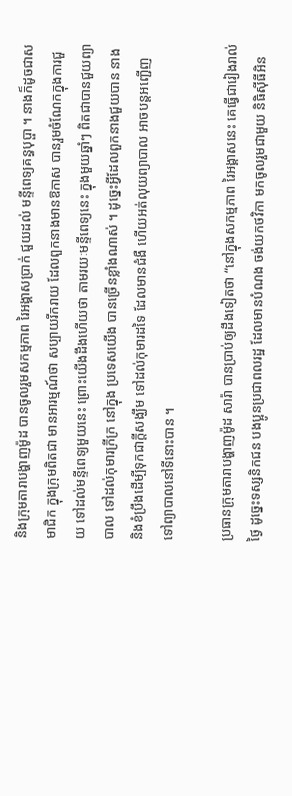និងក្រុមតារាបង្ហាញម៉ូដ បានចូលរួមសកម្មភាព រៃអង្គាសប្រាក់ ជួយដល់ មន្ទីពេទ្យគន្ធបុប្ផា ។ នាងក៏ដូចជាសមាជិក ក្នុងក្រុមពិតជា មានអារម្មណ៍ថា សប្បាយរីករាយ ដែលពួកនាងមានឱកាស បានរួមចំណែកក្នុងការជួយ ទៅដល់មន្ទីពេទ្យមួយនេះ ព្រោះយើងដឹងហើយថា តាមរយៈមន្ទីពេទ្យនេះ ក្នុងមួយឆ្នាំៗ ពិតជាបានជួយព្យាបាល ទៅដល់កុមារក្រីក្រ នៅក្នុង ប្រទេសយើង បានច្រើនខ្លាំងណាស់ ។ ដូច្នេះអ្វីដែលពួកនាងជួយបាន នាងនិងខំប្រឹងដើម្បីទុកជាក្តីសង្ឃឹម ទៅដល់កុមារដទៃ ដែលមានជំងឺ ហើយអត់លុយព្យាបាល អាចបន្តអញ្ជើញ ទៅព្យាបាលនៅទីនោះបាន ។

ប្រធានក្រុមតារាបង្ហាញម៉ូដ សារ៉ា បានប្រាប់ឲ្យដឹងទៀតថា “នៅក្នុងសកម្មភាព រៃអង្គាសនេះ គេធ្វើជារៀងរាល់ថ្ងៃ ដូច្នេះទស្សនិកជន បងប្អូនប្រជាពលរដ្ឋ ដែលមានបំណង ចង់យកថវិកា មកចូលរួមជាមួយ និធិស៊ីធីអិន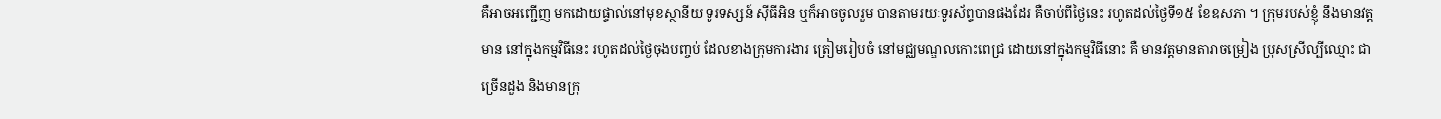គឺអាចអញ្ជើញ មកដោយផ្ទាល់នៅមុខស្ថានីយ ទូរទស្សន៍ ស៊ីធីអិន ឬក៏អាចចូលរួម បានតាមរយៈទូរស័ព្ទបានផងដែរ គឺចាប់ពីថ្ងៃនេះ រហូតដល់ថ្ងៃទី១៥ ខែឧសភា ។ ក្រុមរបស់ខ្ញុំ នឹងមានវត្តមាន នៅក្នុងកម្មវិធីនេះ រហូតដល់ថ្ងៃចុងបញ្ចប់ ដែលខាងក្រុមការងារ ត្រៀមរៀបចំ នៅមជ្ឈមណ្ឌលកោះពេជ្រ ដោយនៅក្នុងកម្មវិធីនោះ គឺ មានវត្តមានតារាចម្រៀង ប្រុសស្រីល្បីឈ្មោះ ជាច្រើនដួង និងមានក្រុ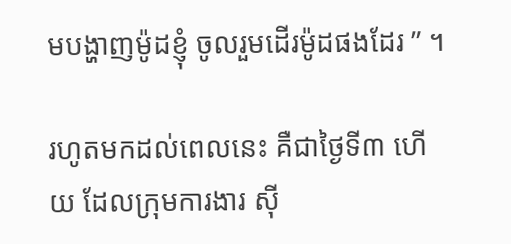មបង្ហាញម៉ូដខ្ញុំ ចូលរួមដើរម៉ូដផងដែរ ” ។

រហូតមកដល់ពេលនេះ គឺជាថ្ងៃទី៣ ហើយ ដែលក្រុមការងារ ស៊ី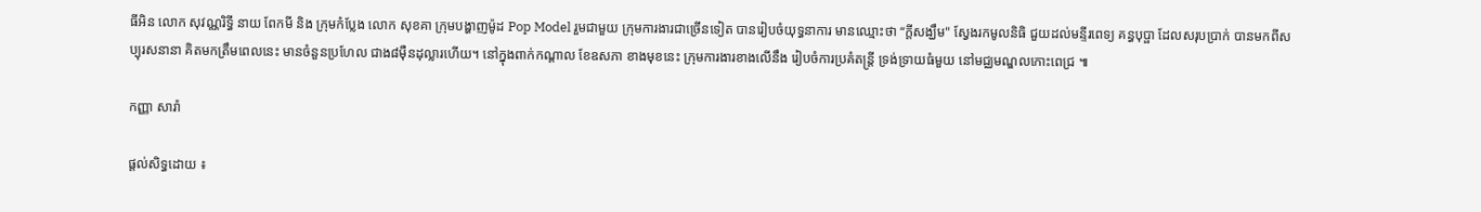ធីអិន លោក សុវណ្ណរិទ្ធី នាយ ពែកមី និង ក្រុមកំប្លែង លោក សុខគា ក្រុមបង្ហាញម៉ូដ Pop Model រួមជាមួយ ក្រុមការងារជាច្រើនទៀត បានរៀបចំយុទ្ធនាការ មានឈ្មោះថា “ក្តីសង្ឃឹម" ស្វែងរកមូលនិធិ ជួយដល់មន្ទីរពេទ្យ គន្ធបុប្ផា ដែលសរុបប្រាក់ បានមកពីសប្បុរសនានា គិតមកត្រឹមពេលនេះ មានចំនួនប្រហែល ជាង៨ម៉ឺនដុល្លារហើយ។ នៅក្នុងពាក់កណ្តាល ខែឧសភា ខាងមុខនេះ ក្រុមការងារខាងលើនឹង រៀបចំការប្រគំតន្រ្តី ទ្រង់ទ្រាយធំមួយ នៅមជ្ឈមណ្ឌលកោះពេជ្រ ៕

កញ្ញា សារ៉ា

ផ្តល់សិទ្ធដោយ ៖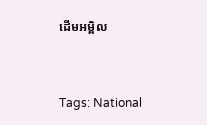ដើមអម្ពិល


Tags: National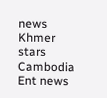news Khmer stars Cambodia Ent news